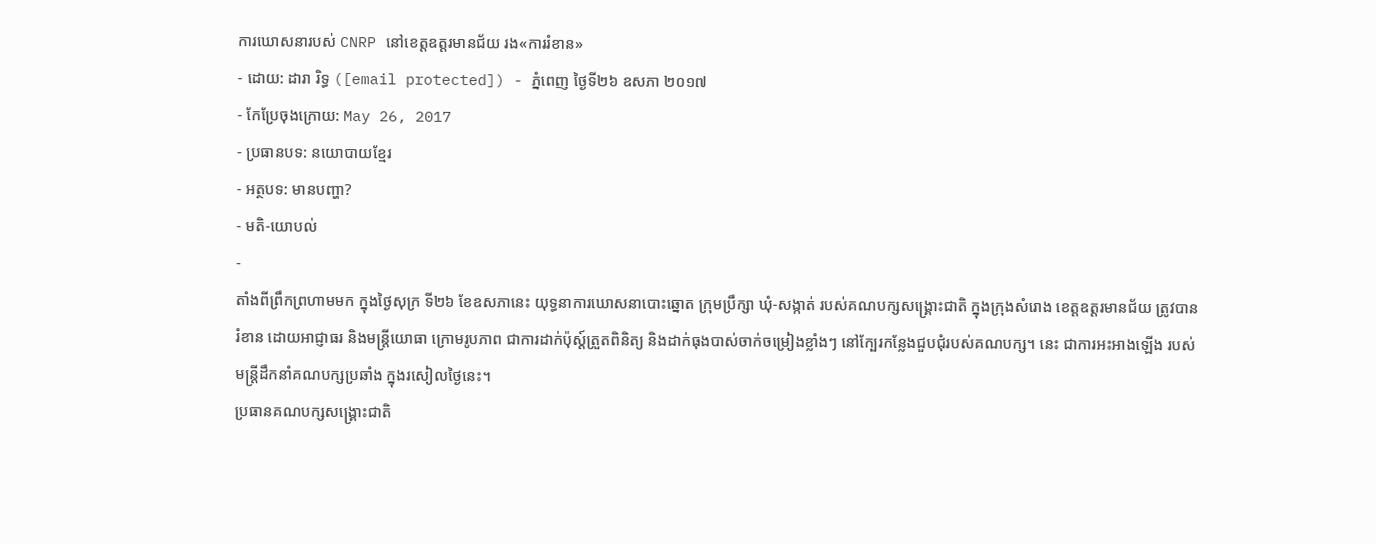ការឃោសនារបស់ CNRP នៅខេត្តឧត្ដរមានជ័យ រង«ការរំខាន»
- ដោយ: ដារា រិទ្ធ ([email protected]) - ភ្នំពេញ ថ្ងៃទី២៦ ឧសភា ២០១៧
- កែប្រែចុងក្រោយ: May 26, 2017
- ប្រធានបទ: នយោបាយខ្មែរ
- អត្ថបទ: មានបញ្ហា?
- មតិ-យោបល់
-
តាំងពីព្រឹកព្រហាមមក ក្នុងថ្ងៃសុក្រ ទី២៦ ខែឧសភានេះ យុទ្ធនាការឃោសនាបោះឆ្នោត ក្រុមប្រឹក្សា ឃុំ-សង្កាត់ របស់គណបក្សសង្គ្រោះជាតិ ក្នុងក្រុងសំរោង ខេត្តឧត្ដរមានជ័យ ត្រូវបានរំខាន ដោយអាជ្ញាធរ និងមន្ត្រីយោធា ក្រោមរូបភាព ជាការដាក់ប៉ុស្ដ៍ត្រួតពិនិត្យ និងដាក់ធុងបាស់ចាក់ចម្រៀងខ្លាំងៗ នៅក្បែរកន្លែងជួបជុំរបស់គណបក្ស។ នេះ ជាការអះអាងឡើង របស់មន្ត្រីដឹកនាំគណបក្សប្រឆាំង ក្នុងរសៀលថ្ងៃនេះ។
ប្រធានគណបក្សសង្គ្រោះជាតិ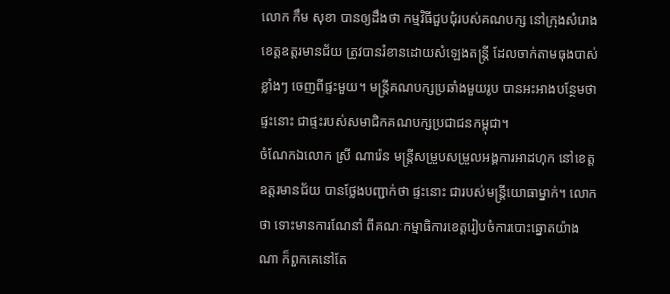លោក កឹម សុខា បានឲ្យដឹងថា កម្មវិធីជួបជុំរបស់គណបក្ស នៅក្រុងសំរោង ខេត្តឧត្តរមានជ័យ ត្រូវបានរំខានដោយសំឡេងតន្ត្រី ដែលចាក់តាមធុងបាស់ខ្លាំងៗ ចេញពីផ្ទះមួយ។ មន្ត្រីគណបក្សប្រឆាំងមួយរូប បានអះអាងបន្ថែមថា ផ្ទះនោះ ជាផ្ទះរបស់សមាជិកគណបក្សប្រជាជនកម្ពុជា។
ចំណែកឯលោក ស្រី ណារ៉េន មន្ដ្រីសម្រួបសម្រួលអង្គការអាដហុក នៅខេត្តឧត្តរមានជ័យ បានថ្លែងបញ្ជាក់ថា ផ្ទះនោះ ជារបស់មន្ដ្រីយោធាម្នាក់។ លោកថា ទោះមានការណែនាំ ពីគណៈកម្មាធិការខេត្តរៀបចំការបោះឆ្នោតយ៉ាងណា ក៏ពួកគេនៅតែ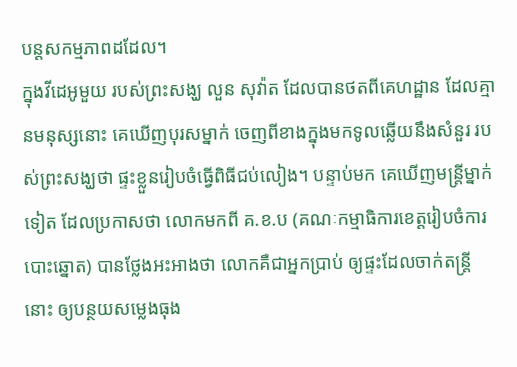បន្ដសកម្មភាពដដែល។
ក្នុងវីដេអូមួយ របស់ព្រះសង្ឃ លួន សុវ៉ាត ដែលបានថតពីគេហដ្ឋាន ដែលគ្មានមនុស្សនោះ គេឃើញបុរសម្នាក់ ចេញពីខាងក្នុងមកទូលឆ្លើយនឹងសំនួរ របស់ព្រះសង្ឃថា ផ្ទះខ្លួនរៀបចំធ្វើពិធីជប់លៀង។ បន្ទាប់មក គេឃើញមន្ត្រីម្នាក់ទៀត ដែលប្រកាសថា លោកមកពី គ.ខ.ប (គណៈកម្មាធិការខេត្តរៀបចំការបោះឆ្នោត) បានថ្លែងអះអាងថា លោកគឺជាអ្នកប្រាប់ ឲ្យផ្ទះដែលចាក់តន្ត្រីនោះ ឲ្យបន្ថយសម្លេងធុង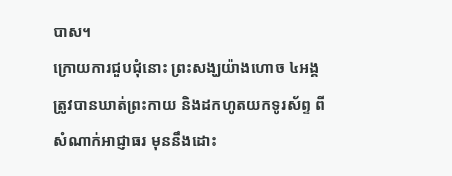បាស។
ក្រោយការជួបជុំនោះ ព្រះសង្ឃយ៉ាងហោច ៤អង្គ ត្រូវបានឃាត់ព្រះកាយ និងដកហូតយកទូរស័ព្ទ ពីសំណាក់អាជ្ញាធរ មុននឹងដោះ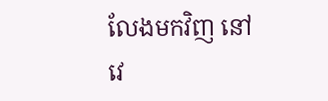លែងមកវិញ នៅវេ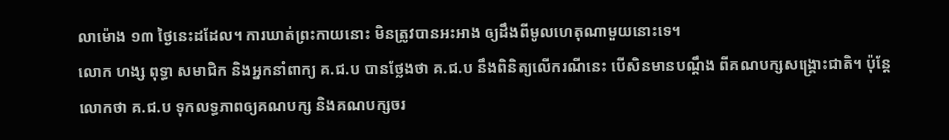លាម៉ោង ១៣ ថ្ងៃនេះដដែល។ ការឃាត់ព្រះកាយនោះ មិនត្រូវបានអះអាង ឲ្យដឹងពីមូលហេតុណាមួយនោះទេ។
លោក ហង្ស ពុទ្ធា សមាជិក និងអ្នកនាំពាក្យ គ.ជ.ប បានថ្លែងថា គ.ជ.ប នឹងពិនិត្យលើករណីនេះ បើសិនមានបណ្ដឹង ពីគណបក្សសង្គ្រោះជាតិ។ ប៉ុន្តែលោកថា គ.ជ.ប ទុកលទ្ធភាពឲ្យគណបក្ស និងគណបក្សចរ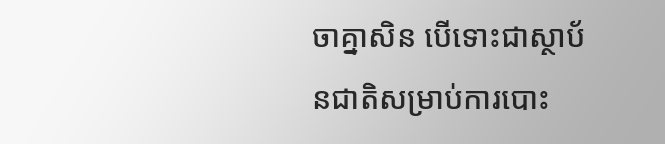ចាគ្នាសិន បើទោះជាស្ថាប័នជាតិសម្រាប់ការបោះ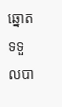ឆ្នោត ទទួលបា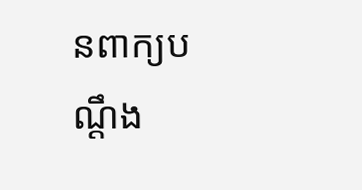នពាក្យបណ្ដឹង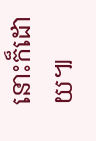នោះក៏ដោយ៕